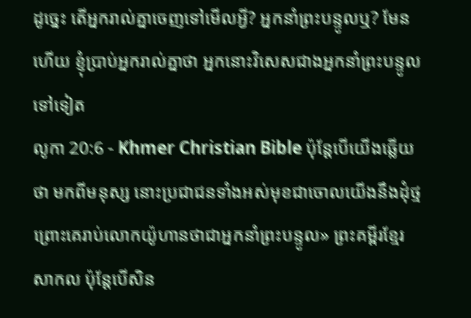ដូច្នេះ តើអ្នករាល់គ្នាចេញទៅមើលអ្វី? អ្នកនាំព្រះបន្ទូលឬ? មែនហើយ ខ្ញុំប្រាប់អ្នករាល់គ្នាថា អ្នកនោះវិសេសជាងអ្នកនាំព្រះបន្ទូលទៅទៀត
លូកា 20:6 - Khmer Christian Bible ប៉ុន្ដែបើយើងឆ្លើយថា មកពីមនុស្ស នោះប្រជាជនទាំងអស់មុខជាចោលយើងនឹងដុំថ្ម ព្រោះគេរាប់លោកយ៉ូហានថាជាអ្នកនាំព្រះបន្ទូល» ព្រះគម្ពីរខ្មែរសាកល ប៉ុន្តែបើសិន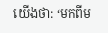យើងថា: ‘មកពីម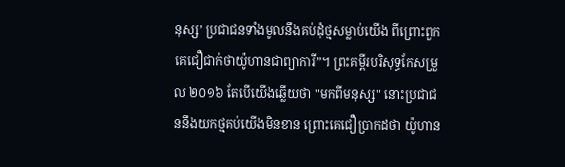នុស្ស’ ប្រជាជនទាំងមូលនឹងគប់ដុំថ្មសម្លាប់យើង ពីព្រោះពួកគេជឿជាក់ថាយ៉ូហានជាព្យាការី”។ ព្រះគម្ពីរបរិសុទ្ធកែសម្រួល ២០១៦ តែបើយើងឆ្លើយថា "មកពីមនុស្ស" នោះប្រជាជននឹងយកថ្មគប់យើងមិនខាន ព្រោះគេជឿប្រាកដថា យ៉ូហាន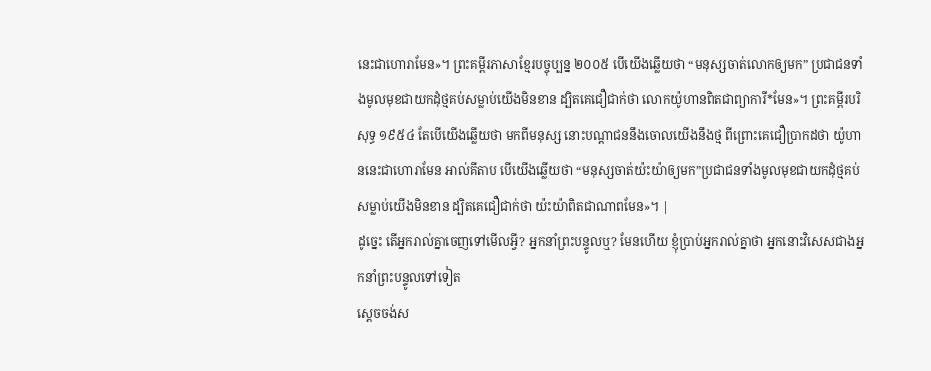នេះជាហោរាមែន»។ ព្រះគម្ពីរភាសាខ្មែរបច្ចុប្បន្ន ២០០៥ បើយើងឆ្លើយថា “មនុស្សចាត់លោកឲ្យមក” ប្រជាជនទាំងមូលមុខជាយកដុំថ្មគប់សម្លាប់យើងមិនខាន ដ្បិតគេជឿជាក់ថា លោកយ៉ូហានពិតជាព្យាការី*មែន»។ ព្រះគម្ពីរបរិសុទ្ធ ១៩៥៤ តែបើយើងឆ្លើយថា មកពីមនុស្ស នោះបណ្តាជននឹងចោលយើងនឹងថ្ម ពីព្រោះគេជឿប្រាកដថា យ៉ូហាននេះជាហោរាមែន អាល់គីតាប បើយើងឆ្លើយថា “មនុស្សចាត់យ៉ះយ៉ាឲ្យមក”ប្រជាជនទាំងមូលមុខជាយកដុំថ្មគប់សម្លាប់យើងមិនខាន ដ្បិតគេជឿជាក់ថា យ៉ះយ៉ាពិតជាណាពមែន»។ |
ដូច្នេះ តើអ្នករាល់គ្នាចេញទៅមើលអ្វី? អ្នកនាំព្រះបន្ទូលឬ? មែនហើយ ខ្ញុំប្រាប់អ្នករាល់គ្នាថា អ្នកនោះវិសេសជាងអ្នកនាំព្រះបន្ទូលទៅទៀត
ស្ដេចចង់ស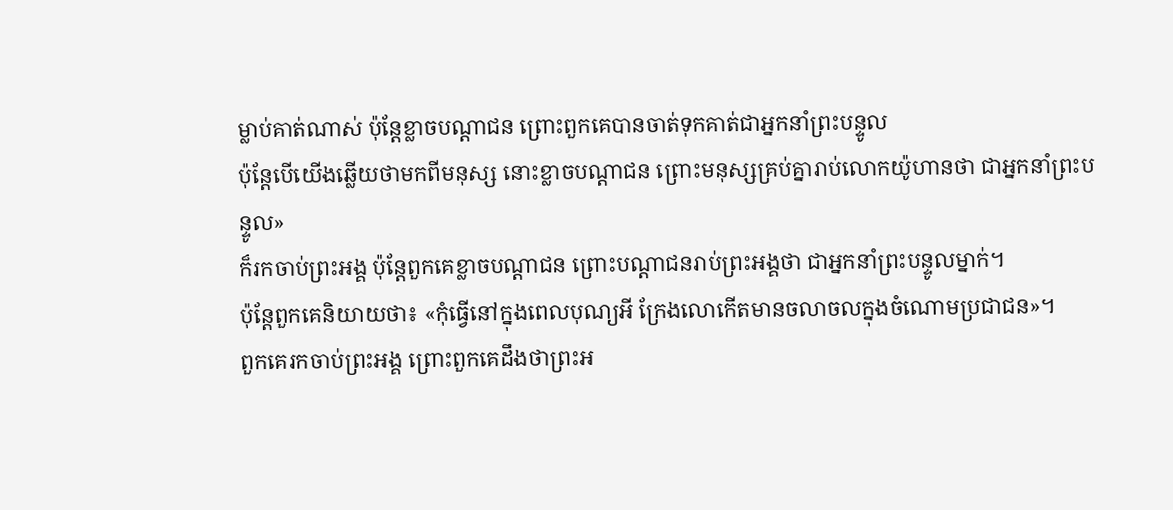ម្លាប់គាត់ណាស់ ប៉ុន្ដែខ្លាចបណ្ដាជន ព្រោះពួកគេបានចាត់ទុកគាត់ជាអ្នកនាំព្រះបន្ទូល
ប៉ុន្ដែបើយើងឆ្លើយថាមកពីមនុស្ស នោះខ្លាចបណ្ដាជន ព្រោះមនុស្សគ្រប់គ្នារាប់លោកយ៉ូហានថា ជាអ្នកនាំព្រះបន្ទូល»
ក៏រកចាប់ព្រះអង្គ ប៉ុន្ដែពួកគេខ្លាចបណ្ដាជន ព្រោះបណ្ដាជនរាប់ព្រះអង្គថា ជាអ្នកនាំព្រះបន្ទូលម្នាក់។
ប៉ុន្ដែពួកគេនិយាយថា៖ «កុំធ្វើនៅក្នុងពេលបុណ្យអី ក្រែងលោកើតមានចលាចលក្នុងចំណោមប្រជាជន»។
ពួកគេរកចាប់ព្រះអង្គ ព្រោះពួកគេដឹងថាព្រះអ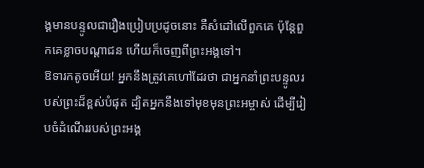ង្គមានបន្ទូលជារឿងប្រៀបប្រដូចនោះ គឺសំដៅលើពួកគេ ប៉ុន្ដែពួកគេខ្លាចបណ្ដាជន ហើយក៏ចេញពីព្រះអង្គទៅ។
ឱទារកតូចអើយ! អ្នកនឹងត្រូវគេហៅដែរថា ជាអ្នកនាំព្រះបន្ទូលរបស់ព្រះដ៏ខ្ពស់បំផុត ដ្បិតអ្នកនឹងទៅមុខមុនព្រះអម្ចាស់ ដើម្បីរៀបចំដំណើររបស់ព្រះអង្គ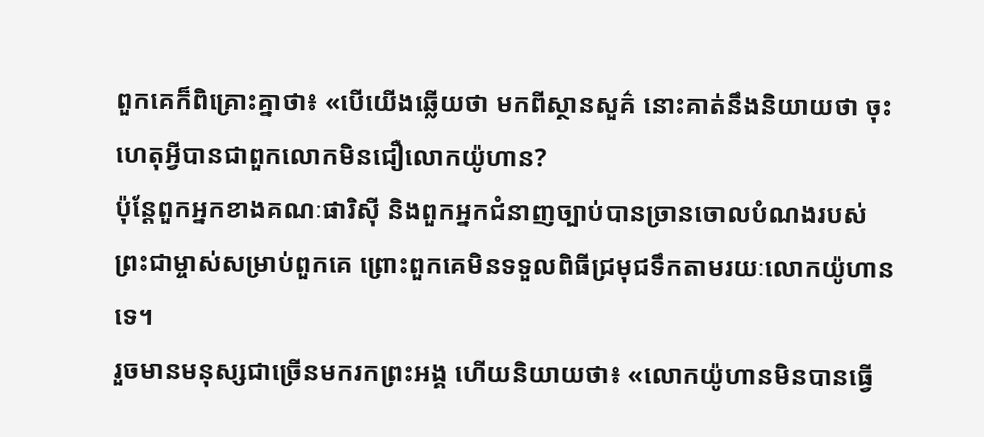ពួកគេក៏ពិគ្រោះគ្នាថា៖ «បើយើងឆ្លើយថា មកពីស្ថានសួគ៌ នោះគាត់នឹងនិយាយថា ចុះហេតុអ្វីបានជាពួកលោកមិនជឿលោកយ៉ូហាន?
ប៉ុន្ដែពួកអ្នកខាងគណៈផារិស៊ី និងពួកអ្នកជំនាញច្បាប់បានច្រានចោលបំណងរបស់ព្រះជាម្ចាស់សម្រាប់ពួកគេ ព្រោះពួកគេមិនទទួលពិធីជ្រមុជទឹកតាមរយៈលោកយ៉ូហានទេ។
រួចមានមនុស្សជាច្រើនមករកព្រះអង្គ ហើយនិយាយថា៖ «លោកយ៉ូហានមិនបានធ្វើ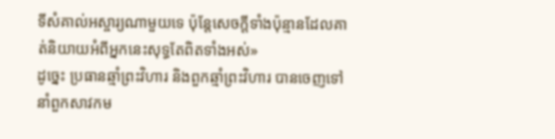ទីសំគាល់អស្ចារ្យណាមួយទេ ប៉ុន្ដែសេចក្ដីទាំងប៉ុន្មានដែលគាត់និយាយអំពីអ្នកនេះសុទ្ធតែពិតទាំងអស់»
ដូច្នេះ ប្រធានឆ្មាំព្រះវិហារ និងពួកឆ្មាំព្រះវិហារ បានចេញទៅនាំពួកសាវកម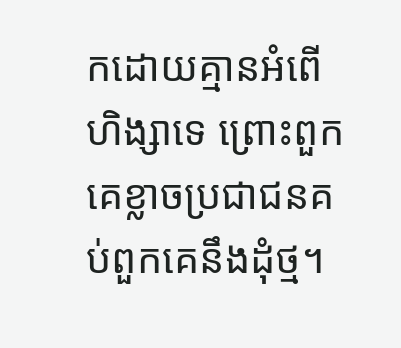កដោយគ្មានអំពើហិង្សាទេ ព្រោះពួកគេខ្លាចប្រជាជនគប់ពួកគេនឹងដុំថ្ម។